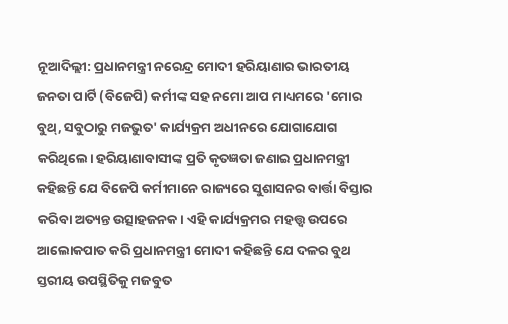ନୂଆଦିଲ୍ଲୀ: ପ୍ରଧାନମନ୍ତ୍ରୀ ନରେନ୍ଦ୍ର ମୋଦୀ ହରିୟାଣାର ଭାରତୀୟ ଜନତା ପାର୍ଟି (ବିଜେପି) କର୍ମୀଙ୍କ ସହ ନମୋ ଆପ ମାଧ୍ୟମରେ 'ମୋର ବୁଥ୍, ସବୁଠାରୁ ମଜଭୁତ' କାର୍ଯ୍ୟକ୍ରମ ଅଧୀନରେ ଯୋଗାଯୋଗ କରିଥିଲେ। ହରିୟାଣାବାସୀଙ୍କ ପ୍ରତି କୃତଜ୍ଞତା ଜଣାଇ ପ୍ରଧାନମନ୍ତ୍ରୀ କହିଛନ୍ତି ଯେ ବିଜେପି କର୍ମୀମାନେ ରାଜ୍ୟରେ ସୁଶାସନର ବାର୍ତ୍ତା ବିସ୍ତାର କରିବା ଅତ୍ୟନ୍ତ ଉତ୍ସାହଜନକ। ଏହି କାର୍ଯ୍ୟକ୍ରମର ମହତ୍ତ୍ୱ ଉପରେ ଆଲୋକପାତ କରି ପ୍ରଧାନମନ୍ତ୍ରୀ ମୋଦୀ କହିଛନ୍ତି ଯେ ଦଳର ବୁଥ ସ୍ତରୀୟ ଉପସ୍ଥିତିକୁ ମଜବୁତ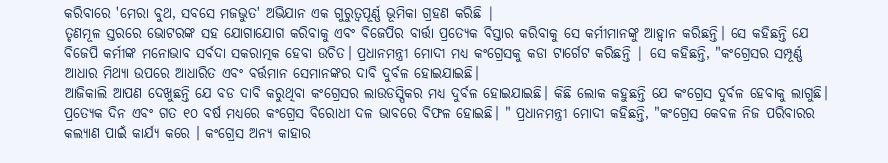କରିବାରେ 'ମେରା ବୁଥ, ସବସେ ମଜଭୁତ' ଅଭିଯାନ ଏକ ଗୁରୁତ୍ୱପୂର୍ଣ୍ଣ ଭୂମିକା ଗ୍ରହଣ କରିଛି |
ତୃଣମୂଳ ସ୍ତରରେ ଭୋଟରଙ୍କ ସହ ଯୋଗାଯୋଗ କରିବାକୁ ଏବଂ ବିଜେପିର ବାର୍ତ୍ତା ପ୍ରତ୍ୟେକ ବିସ୍ତାର କରିବାକୁ ସେ କର୍ମୀମାନଙ୍କୁ ଆହ୍ୱାନ କରିଛନ୍ତି। ସେ କହିଛନ୍ତି ଯେ ବିଜେପି କର୍ମୀଙ୍କ ମନୋଭାବ ସର୍ବଦା ସକରାତ୍ମକ ହେବା ଉଚିତ। ପ୍ରଧାନମନ୍ତ୍ରୀ ମୋଦୀ ମଧ୍ୟ କଂଗ୍ରେସକୁ କଡା ଟାର୍ଗେଟ କରିଛନ୍ତି | ସେ କହିଛନ୍ତି, "କଂଗ୍ରେସର ସମ୍ପୂର୍ଣ୍ଣ ଆଧାର ମିଥ୍ୟା ଉପରେ ଆଧାରିତ ଏବଂ ବର୍ତ୍ତମାନ ସେମାନଙ୍କର ଦାବି ଦୁର୍ବଳ ହୋଇଯାଇଛି।
ଆଜିକାଲି ଆପଣ ଦେଖୁଛନ୍ତି ଯେ ବଡ ଦାବି କରୁଥିବା କଂଗ୍ରେସର ଲାଉଡସ୍ପିକର ମଧ୍ୟ ଦୁର୍ବଳ ହୋଇଯାଇଛି। କିଛି ଲୋକ କହୁଛନ୍ତି ଯେ କଂଗ୍ରେସ ଦୁର୍ବଳ ହେବାକୁ ଲାଗୁଛି। ପ୍ରତ୍ୟେକ ଦିନ ଏବଂ ଗତ ୧୦ ବର୍ଷ ମଧ୍ୟରେ କଂଗ୍ରେସ ବିରୋଧୀ ଦଳ ଭାବରେ ବିଫଳ ହୋଇଛି। " ପ୍ରଧାନମନ୍ତ୍ରୀ ମୋଦୀ କହିଛନ୍ତି, "କଂଗ୍ରେସ କେବଳ ନିଜ ପରିବାରର କଲ୍ୟାଣ ପାଇଁ କାର୍ଯ୍ୟ କରେ । କଂଗ୍ରେସ ଅନ୍ୟ କାହାର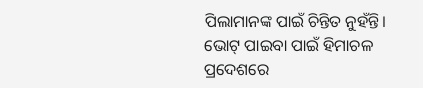ପିଲାମାନଙ୍କ ପାଇଁ ଚିନ୍ତିତ ନୁହଁନ୍ତି।
ଭୋଟ୍ ପାଇବା ପାଇଁ ହିମାଚଳ ପ୍ରଦେଶରେ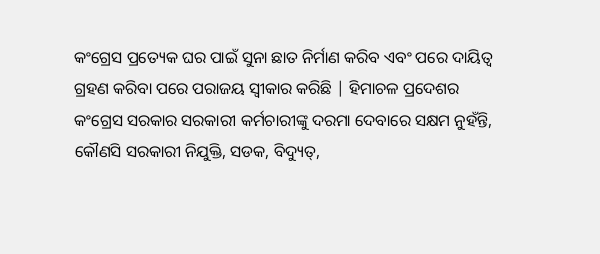କଂଗ୍ରେସ ପ୍ରତ୍ୟେକ ଘର ପାଇଁ ସୁନା ଛାତ ନିର୍ମାଣ କରିବ ଏବଂ ପରେ ଦାୟିତ୍ୱ ଗ୍ରହଣ କରିବା ପରେ ପରାଜୟ ସ୍ୱୀକାର କରିଛି | ହିମାଚଳ ପ୍ରଦେଶର କଂଗ୍ରେସ ସରକାର ସରକାରୀ କର୍ମଚାରୀଙ୍କୁ ଦରମା ଦେବାରେ ସକ୍ଷମ ନୁହଁନ୍ତି, କୌଣସି ସରକାରୀ ନିଯୁକ୍ତି, ସଡକ, ବିଦ୍ୟୁତ୍,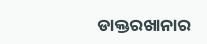ଡାକ୍ତରଖାନାର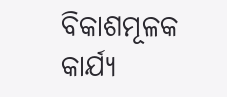ବିକାଶମୂଳକ କାର୍ଯ୍ୟ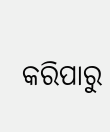କରିପାରୁ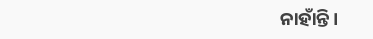ନାହାଁନ୍ତି।